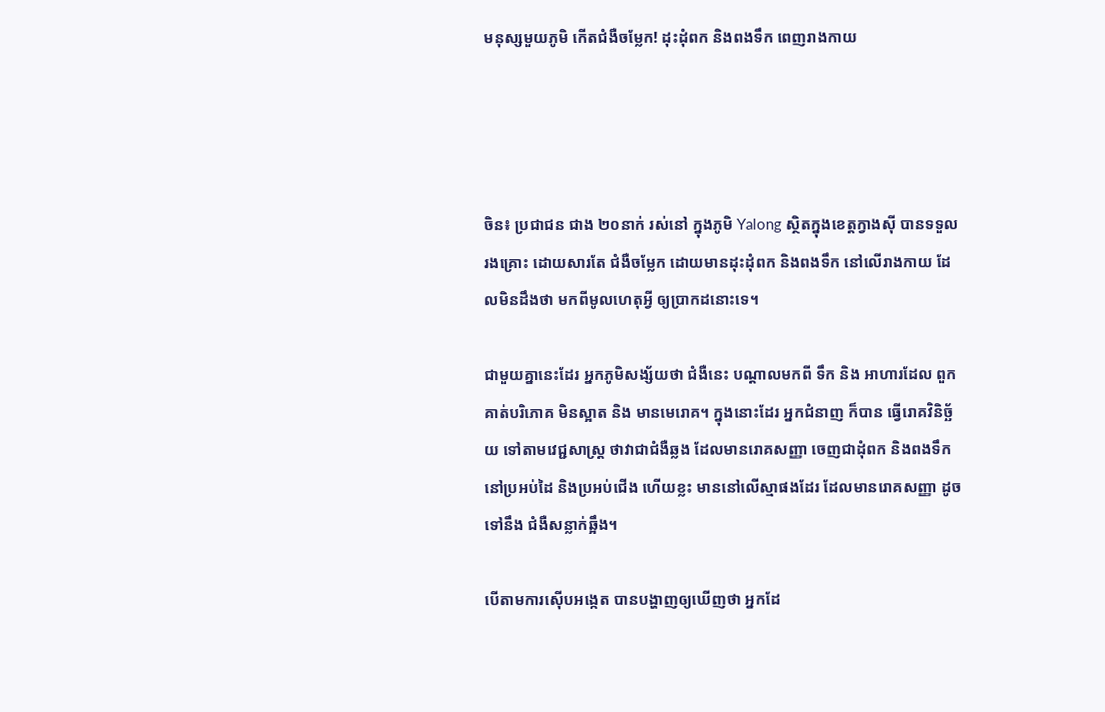មនុស្សមួយភូមិ កើតជំងឺចម្លែក! ដុះដុំពក និងពងទឹក ពេញរាងកាយ




ចិន៖ ប្រជាជន ជាង ២០នាក់ រស់នៅ ក្នុងភូមិ Yalong ស្ថិតក្នុងខេត្តក្វាងស៊ី បានទទួលរងគ្រោះ ដោយសារតែ ជំងឺចម្លែក ដោយមានដុះដុំពក និងពងទឹក នៅលើរាងកាយ ដែលមិនដឹងថា មកពីមូលហេតុអ្វី ឲ្យប្រាកដនោះទេ។

ជាមួយគ្នានេះដែរ អ្នកភូមិសង្ស័យថា ជំងឺនេះ បណ្តាលមកពី ទឹក និង អាហារដែល ពួកគាត់បរិភោគ មិនស្អាត និង មានមេរោគ។ ក្នុងនោះដែរ អ្នកជំនាញ ក៏បាន ធ្វើរោគវិនិច្ឆ័យ ទៅតាមវេជ្ជសាស្ត្រ ថាវាជាជំងឺឆ្លង ដែលមានរោគសញ្ញា ចេញជាដុំពក និងពងទឹក នៅប្រអប់ដៃ និងប្រអប់ជើង ហើយខ្លះ មាននៅលើស្មាផងដែរ ដែលមានរោគសញ្ញា ដូចទៅនឹង ជំងឺសន្លាក់ឆ្អឹង។

បើតាមការស៊ើបអង្កេត បានបង្ហាញឲ្យឃើញថា អ្នកដែ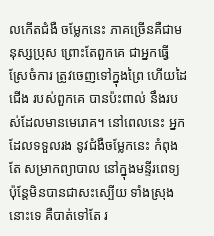លកើតជំងឺ ចម្លែកនេះ ភាគច្រើនគឺជាមនុស្សប្រុស ព្រោះតែពួកគេ ជាអ្នកធ្វើស្រែចំការ ត្រូវចេញទៅក្នុងព្រៃ ហើយដៃជើង របស់ពួកគេ បានប៉ះពាល់ នឹងរបស់ដែលមានមេរោគ។ នៅពេលនេះ អ្នកដែលទទួលរង នូវជំងឺចម្លែកនេះ កំពុងតែ សម្រាកព្យាបាល នៅក្នុងមន្ទីរពេទ្យ ប៉ុន្តែមិនបានជាសះស្បើយ ទាំងស្រុងនោះទេ គឺបាត់ទៅតែ រ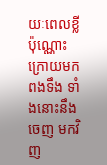យៈពេលខ្លីប៉ុណ្ណោះ ក្រោយមកពងទឹង ទាំងនោះនឹងចេញ មកវិញ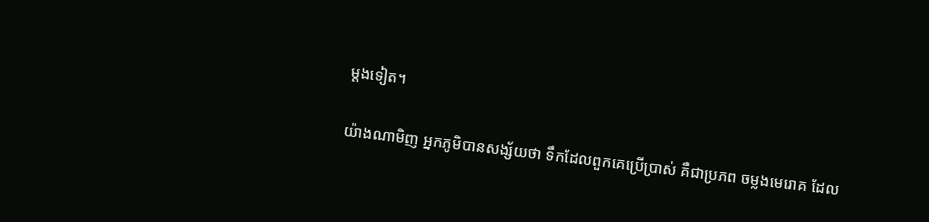ម្តងទៀត។

យ៉ាងណាមិញ អ្នកភូមិបានសង្ស័យថា ទឹកដែលពួកគេប្រើប្រាស់ គឺជាប្រភព ចម្លងមេរោគ ដែល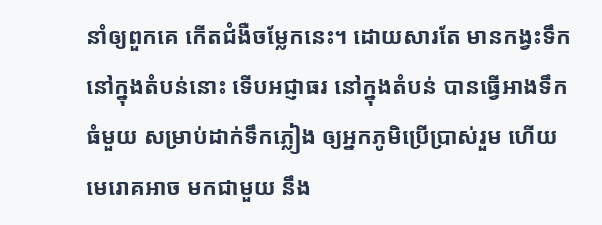នាំឲ្យពួកគេ កើតជំងឺចម្លែកនេះ។ ដោយសារតែ មានកង្វះទឹក នៅក្នុងតំបន់នោះ ទើបអជ្ញាធរ នៅក្នុងតំបន់ បានធ្វើអាងទឹកធំមួយ សម្រាប់ដាក់ទឹកភ្លៀង ឲ្យអ្នកភូមិប្រើប្រាស់រួម ហើយមេរោគអាច មកជាមួយ នឹង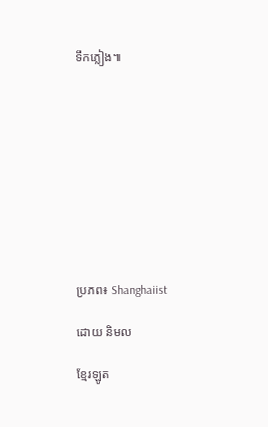ទឹកភ្លៀង៕










ប្រភព៖ Shanghaiist

ដោយ និមល

ខ្មែរឡូត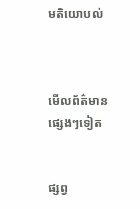មតិយោបល់



មើលព័ត៌មានផ្សេងៗទៀត


ផ្សព្វ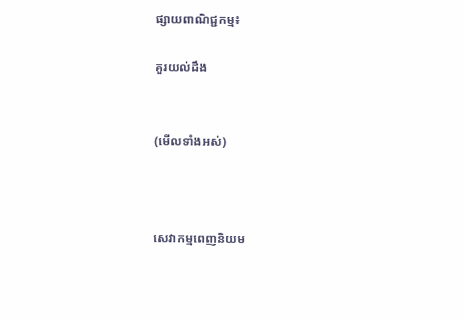ផ្សាយពាណិជ្ជកម្ម៖

គួរយល់ដឹង


(មើលទាំងអស់)



សេវាកម្មពេញនិយម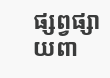ផ្សព្វផ្សាយពា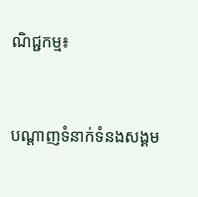ណិជ្ជកម្ម៖


បណ្តាញទំនាក់ទំនងសង្គម